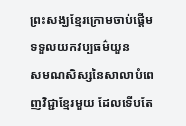ព្រះសង្ឃខ្មែរក្រោមចាប់ផ្ដើម ទទួលយកវប្បធម៌យួន
សមណសិស្សនៃសាលាបំពេញវិជ្ជាខ្មែរមួយ ដែលទើបតែ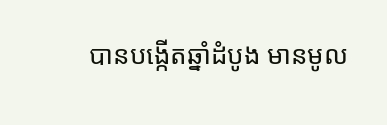បានបង្កើតឆ្នាំដំបូង មានមូល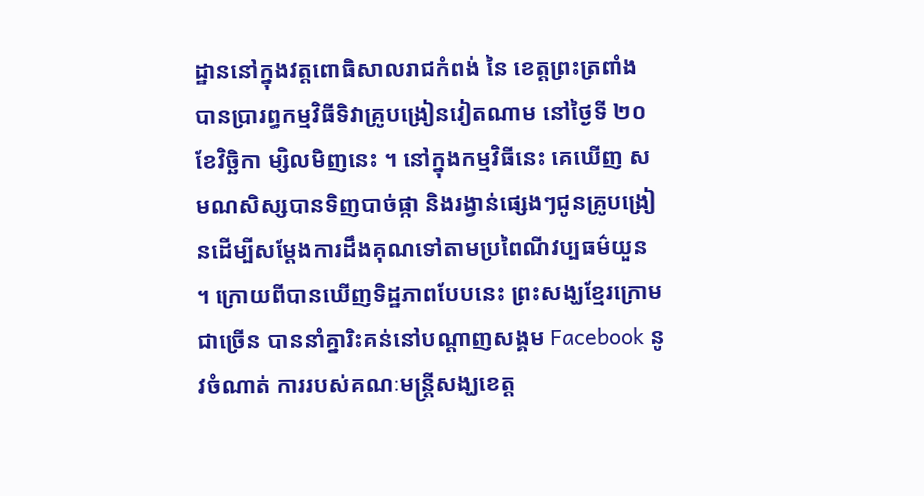ដ្ឋាននៅក្នុងវត្តពោធិសាលរាជកំពង់ នៃ ខេត្តព្រះត្រពាំង បានប្រារព្ធកម្មវិធីទិវាគ្រូបង្រៀនវៀតណាម នៅថ្ងៃទី ២០ ខែវិច្ឆិកា ម្សិលមិញនេះ ។ នៅក្នុងកម្មវិធីនេះ គេឃើញ សមណសិស្សបានទិញបាច់ផ្កា និងរង្វាន់ផ្សេងៗជូនគ្រូបង្រៀនដើម្បីសម្ដែងការដឹងគុណទៅតាមប្រពៃណីវប្បធម៌យួន ។ ក្រោយពីបានឃើញទិដ្ឋភាពបែបនេះ ព្រះសង្ឃខ្មែរក្រោមជាច្រើន បាននាំគ្នារិះគន់នៅបណ្ដាញសង្គម Facebook នូវចំណាត់ ការរបស់គណៈមន្ត្រីសង្ឃខេត្ត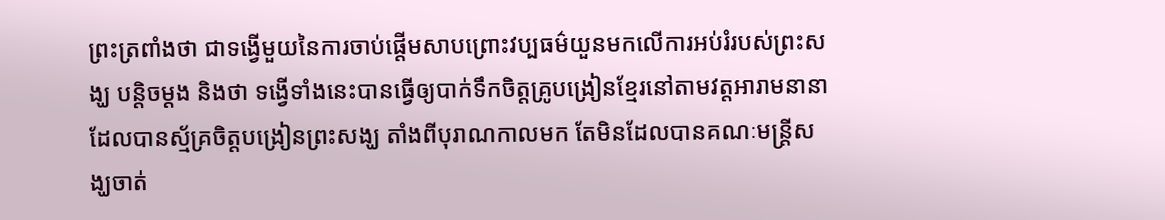ព្រះត្រពាំងថា ជាទង្វើមួយនៃការចាប់ផ្ដើមសាបព្រោះវប្បធម៌យួនមកលើការអប់រំរបស់ព្រះសង្ឃ បន្តិចម្ដង និងថា ទង្វើទាំងនេះបានធ្វើឲ្យបាក់ទឹកចិត្តគ្រូបង្រៀនខ្មែរនៅតាមវត្តអារាមនានាដែលបានស្ម័គ្រចិត្តបង្រៀនព្រះសង្ឃ តាំងពីបុរាណកាលមក តែមិនដែលបានគណៈមន្ត្រីសង្ឃចាត់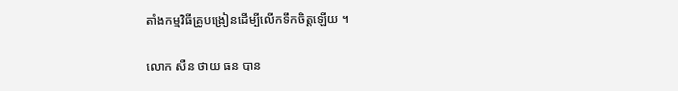តាំងកម្មវិធីគ្រូបង្រៀនដើម្បីលើកទឹកចិត្តឡើយ ។

លោក សឺន ថាយ ធន បាន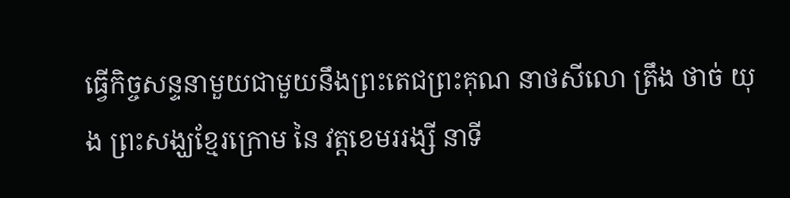ធ្វើកិច្ចសន្ទនាមួយជាមួយនឹងព្រះតេជព្រះគុណ នាថសីលោ ត្រឹង ថាច់ យុង ព្រះសង្ឃខ្មែរក្រោម នៃ វត្តខេមររង្សី នាទី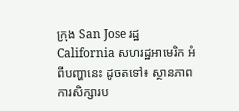ក្រុង San Jose រដ្ឋ California សហរដ្ឋអាមេរិក អំពីបញ្ហានេះ ដូចតទៅ៖ ស្ថានភាពការសិក្សារប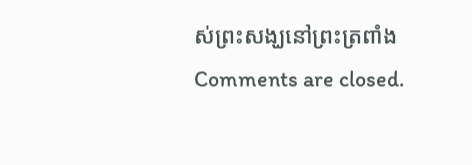ស់ព្រះសង្ឃនៅព្រះត្រពាំង
Comments are closed.